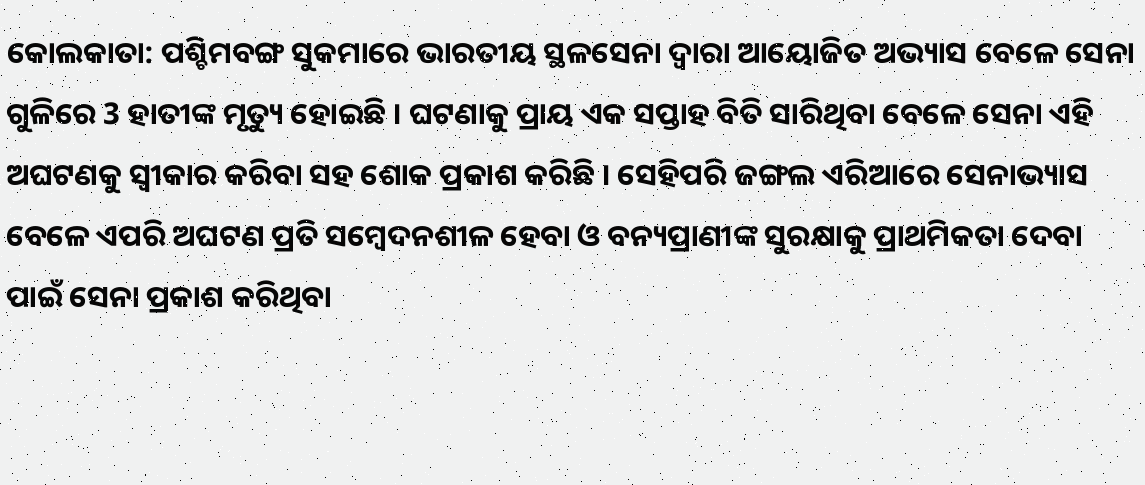କୋଲକାତା: ପଶ୍ଚିମବଙ୍ଗ ସୁକମାରେ ଭାରତୀୟ ସ୍ଥଳସେନା ଦ୍ବାରା ଆୟୋଜିତ ଅଭ୍ୟାସ ବେଳେ ସେନା ଗୁଳିରେ 3 ହାତୀଙ୍କ ମୃତ୍ୟୁ ହୋଇଛି । ଘଟଣାକୁ ପ୍ରାୟ ଏକ ସପ୍ତାହ ବିତି ସାରିଥିବା ବେଳେ ସେନା ଏହି ଅଘଟଣକୁ ସ୍ବୀକାର କରିବା ସହ ଶୋକ ପ୍ରକାଶ କରିଛି । ସେହିପରି ଜଙ୍ଗଲ ଏରିଆରେ ସେନାଭ୍ୟାସ ବେଳେ ଏପରି ଅଘଟଣ ପ୍ରତି ସମ୍ବେଦନଶୀଳ ହେବା ଓ ବନ୍ୟପ୍ରାଣୀଙ୍କ ସୁରକ୍ଷାକୁ ପ୍ରାଥମିକତା ଦେବା ପାଇଁ ସେନା ପ୍ରକାଶ କରିଥିବା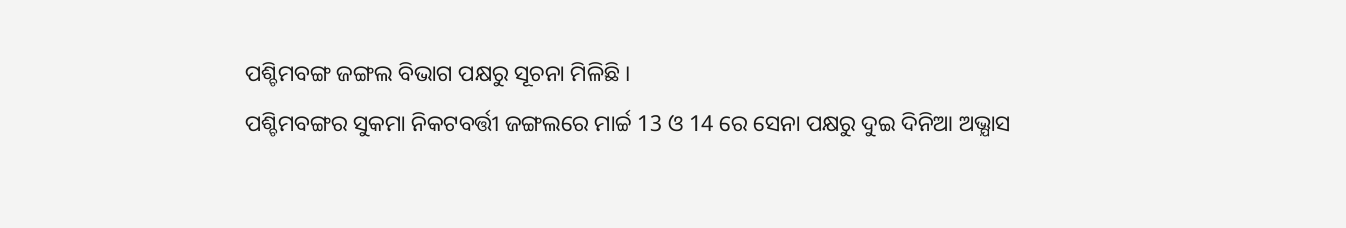ପଶ୍ଚିମବଙ୍ଗ ଜଙ୍ଗଲ ବିଭାଗ ପକ୍ଷରୁ ସୂଚନା ମିଳିଛି ।
ପଶ୍ଚିମବଙ୍ଗର ସୁକମା ନିକଟବର୍ତ୍ତୀ ଜଙ୍ଗଲରେ ମାର୍ଚ୍ଚ 13 ଓ 14 ରେ ସେନା ପକ୍ଷରୁ ଦୁଇ ଦିନିଆ ଅଭ୍ଯାସ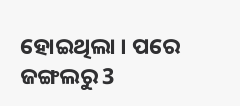ହୋଇଥିଲା । ପରେ ଜଙ୍ଗଲରୁ 3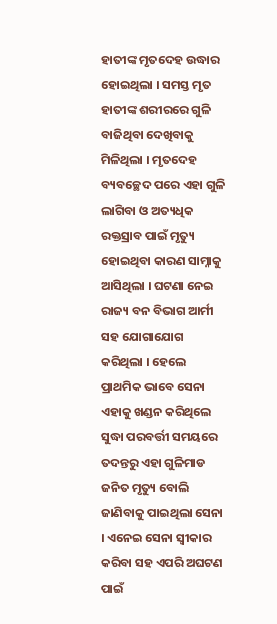ହାତୀଙ୍କ ମୃତଦେହ ଉଦ୍ଧାର ହୋଇଥିଲା । ସମସ୍ତ ମୃତ ହାତୀଙ୍କ ଶରୀରରେ ଗୁଳି ବାଜିଥିବା ଦେଖିବାକୁ ମିଳିଥିଲା । ମୃତଦେହ ବ୍ୟବଚ୍ଛେଦ ପରେ ଏହା ଗୁଳି ଲାଗିବା ଓ ଅତ୍ୟଧିକ ରକ୍ତସ୍ରାବ ପାଇଁ ମୃତ୍ୟୁ ହୋଇଥିବା କାରଣ ସାମ୍ନାକୁ ଆସିଥିଲା । ଘଟଣା ନେଇ ରାଜ୍ୟ ବନ ବିଭାଗ ଆର୍ମୀ ସହ ଯୋଗାଯୋଗ କରିଥିଲା । ହେଲେ ପ୍ରାଥମିକ ଭାବେ ସେନା ଏହାକୁ ଖଣ୍ଡନ କରିଥିଲେ ସୁଦ୍ଧା ପରବର୍ତ୍ତୀ ସମୟରେ ତଦନ୍ତରୁ ଏହା ଗୁଳିମାଡ ଜନିତ ମୃତ୍ୟୁ ବୋଲି ଜାଣିବାକୁ ପାଇଥିଲା ସେନା । ଏନେଇ ସେନା ସ୍ବୀକାର କରିବା ସହ ଏପରି ଅଘଟଣ ପାଇଁ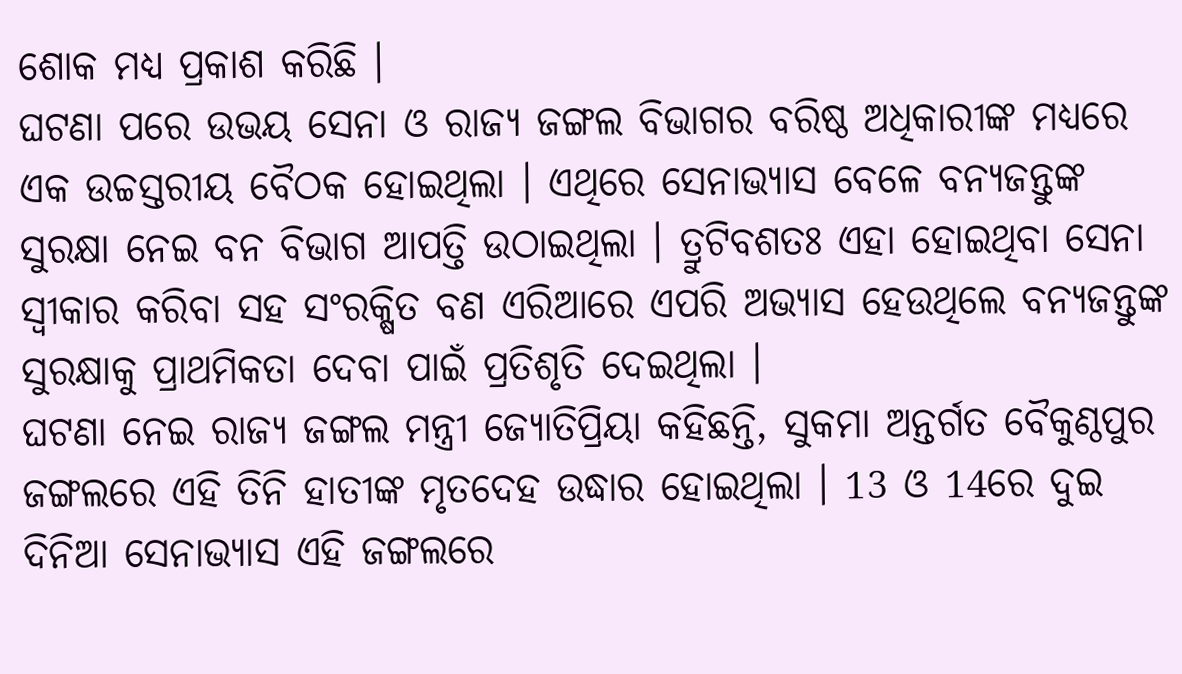ଶୋକ ମଧ୍ୟ ପ୍ରକାଶ କରିଛି ।
ଘଟଣା ପରେ ଉଭୟ ସେନା ଓ ରାଜ୍ୟ ଜଙ୍ଗଲ ବିଭାଗର ବରିଷ୍ଠ ଅଧିକାରୀଙ୍କ ମଧ୍ୟରେ ଏକ ଉଚ୍ଚସ୍ତରୀୟ ବୈଠକ ହୋଇଥିଲା । ଏଥିରେ ସେନାଭ୍ୟାସ ବେଳେ ବନ୍ୟଜନ୍ତୁଙ୍କ ସୁରକ୍ଷା ନେଇ ବନ ବିଭାଗ ଆପତ୍ତି ଉଠାଇଥିଲା । ତ୍ରୁଟିବଶତଃ ଏହା ହୋଇଥିବା ସେନା ସ୍ବୀକାର କରିବା ସହ ସଂରକ୍ଷିତ ବଣ ଏରିଆରେ ଏପରି ଅଭ୍ୟାସ ହେଉଥିଲେ ବନ୍ୟଜନ୍ତୁଙ୍କ ସୁରକ୍ଷାକୁ ପ୍ରାଥମିକତା ଦେବା ପାଇଁ ପ୍ରତିଶୃତି ଦେଇଥିଲା ।
ଘଟଣା ନେଇ ରାଜ୍ୟ ଜଙ୍ଗଲ ମନ୍ତ୍ରୀ ଜ୍ୟୋତିପ୍ରିୟା କହିଛନ୍ତି, ସୁକମା ଅନ୍ତର୍ଗତ ବୈକୁଣ୍ଠପୁର ଜଙ୍ଗଲରେ ଏହି ତିନି ହାତୀଙ୍କ ମୃତଦେହ ଉଦ୍ଧାର ହୋଇଥିଲା । 13 ଓ 14ରେ ଦୁଇ ଦିନିଆ ସେନାଭ୍ୟାସ ଏହି ଜଙ୍ଗଲରେ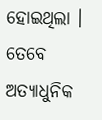ହୋଇଥିଲା । ତେବେ ଅତ୍ୟାଧୁନିକ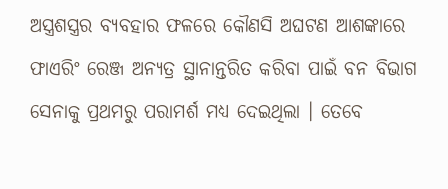ଅସ୍ତ୍ରଶସ୍ତ୍ରର ବ୍ୟବହାର ଫଳରେ କୌଣସି ଅଘଟଣ ଆଶଙ୍କାରେ ଫାଏରିଂ ରେଞ୍ଜ ଅନ୍ୟତ୍ର ସ୍ଥାନାନ୍ତରିତ କରିବା ପାଇଁ ବନ ବିଭାଗ ସେନାକୁ ପ୍ରଥମରୁ ପରାମର୍ଶ ମଧ୍ୟ ଦେଇଥିଲା । ତେବେ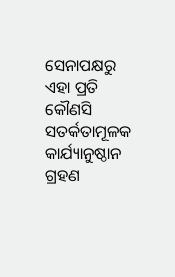ସେନାପକ୍ଷରୁ ଏହା ପ୍ରତି କୌଣସି ସତର୍କତାମୂଳକ କାର୍ଯ୍ୟାନୁଷ୍ଠାନ ଗ୍ରହଣ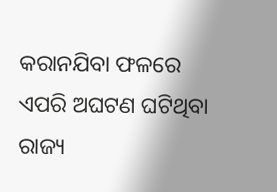କରାନଯିବା ଫଳରେ ଏପରି ଅଘଟଣ ଘଟିଥିବା ରାଜ୍ୟ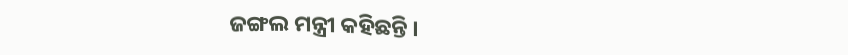ଜଙ୍ଗଲ ମନ୍ତ୍ରୀ କହିଛନ୍ତି ।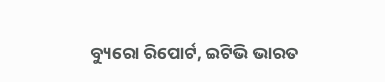ବ୍ୟୁରୋ ରିପୋର୍ଟ, ଇଟିଭି ଭାରତ